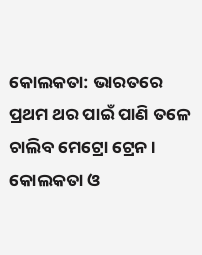କୋଲକତା: ଭାରତରେ ପ୍ରଥମ ଥର ପାଇଁ ପାଣି ତଳେ ଚାଲିବ ମେଟ୍ରୋ ଟ୍ରେନ । କୋଲକତା ଓ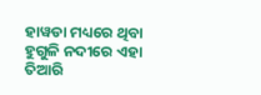ହାୱଡା ମଧ୍ୟରେ ଥିବା ହୁଗୁଳି ନଦୀରେ ଏହା ତିଆରି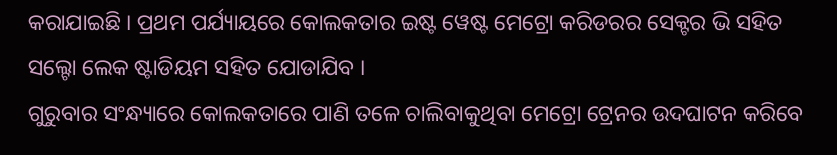କରାଯାଇଛି । ପ୍ରଥମ ପର୍ଯ୍ୟାୟରେ କୋଲକତାର ଇଷ୍ଟ ୱେଷ୍ଟ ମେଟ୍ରୋ କରିଡରର ସେକ୍ଟର ଭି ସହିତ ସଲ୍ଟୋ ଲେକ ଷ୍ଟାଡିୟମ ସହିତ ଯୋଡାଯିବ ।
ଗୁରୁବାର ସଂନ୍ଧ୍ୟାରେ କୋଲକତାରେ ପାଣି ତଳେ ଚାଲିବାକୁଥିବା ମେଟ୍ରୋ ଟ୍ରେନର ଉଦଘାଟନ କରିବେ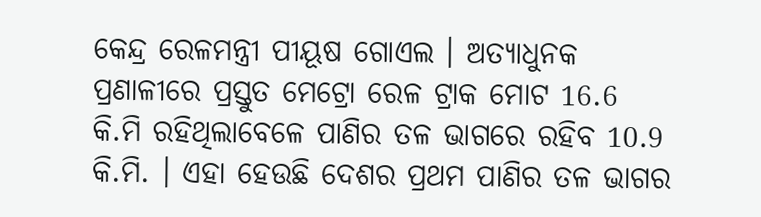କେନ୍ଦ୍ର ରେଳମନ୍ତ୍ରୀ ପୀୟୂଷ ଗୋଏଲ । ଅତ୍ୟାଧୁନକ ପ୍ରଣାଳୀରେ ପ୍ରସ୍ତୁତ ମେଟ୍ରୋ ରେଳ ଟ୍ରାକ ମୋଟ 16.6 କି.ମି ରହିଥିଲାବେଳେ ପାଣିର ତଳ ଭାଗରେ ରହିବ 10.9 କି.ମି. । ଏହା ହେଉଛି ଦେଶର ପ୍ରଥମ ପାଣିର ତଳ ଭାଗର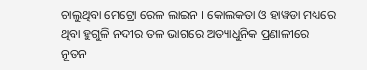ଚାଲୁଥିବା ମେଟ୍ରୋ ରେଳ ଲାଇନ । କୋଲକତା ଓ ହାୱଡା ମଧ୍ୟରେ ଥିବା ହୁଗୁଳି ନଦୀର ତଳ ଭାଗରେ ଅତ୍ୟାଧୁନିକ ପ୍ରଣାଳୀରେ ନୂତନ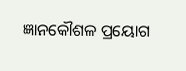ଜ୍ଞାନକୌଶଳ ପ୍ରୟୋଗ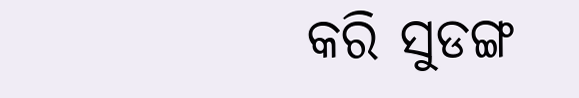କରି ସୁଡଙ୍ଗ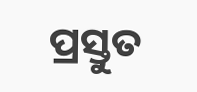ପ୍ରସ୍ତୁତ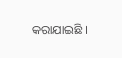କରାଯାଇଛି ।